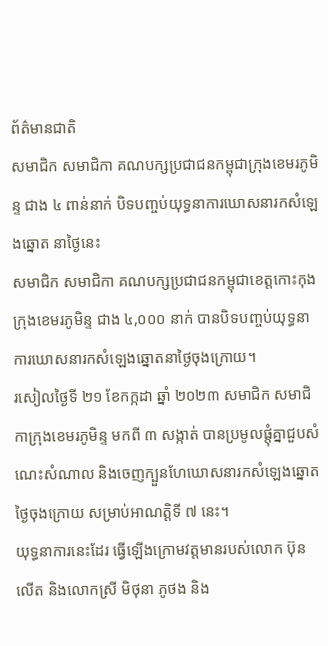ព័ត៌មានជាតិ
សមាជិក សមាជិកា គណបក្សប្រជាជនកម្ពុជាក្រុងខេមរភូមិន្ទ ជាង ៤ ពាន់នាក់ បិទបញ្ចប់យុទ្ធនាការឃោសនារកសំឡេងឆ្នោត នាថ្ងៃនេះ
សមាជិក សមាជិកា គណបក្សប្រជាជនកម្ពុជាខេត្តកោះកុង ក្រុងខេមរភូមិន្ទ ជាង ៤,០០០ នាក់ បានបិទបញ្ចប់យុទ្ធនាការឃោសនារកសំឡេងឆ្នោតនាថ្ងៃចុងក្រោយ។
រសៀលថ្ងៃទី ២១ ខែកក្កដា ឆ្នាំ ២០២៣ សមាជិក សមាជិកាក្រុងខេមរភូមិន្ទ មកពី ៣ សង្កាត់ បានប្រមូលផ្ដុំគ្នាជួបសំណេះសំណាល និងចេញក្បួនហែឃោសនារកសំឡេងឆ្នោតថ្ងៃចុងក្រោយ សម្រាប់អាណត្តិទី ៧ នេះ។
យុទ្ធនាការនេះដែរ ធ្វើឡើងក្រោមវត្តមានរបស់លោក ប៊ុន លើត និងលោកស្រី មិថុនា ភូថង និង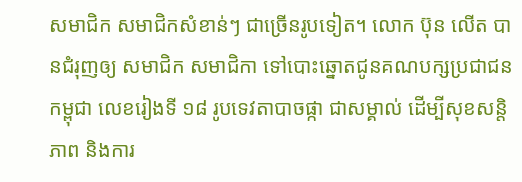សមាជិក សមាជិកសំខាន់ៗ ជាច្រើនរូបទៀត។ លោក ប៊ុន លើត បានជំរុញឲ្យ សមាជិក សមាជិកា ទៅបោះឆ្នោតជូនគណបក្សប្រជាជនកម្ពុជា លេខរៀងទី ១៨ រូបទេវតាបាចផ្កា ជាសម្គាល់ ដើម្បីសុខសន្តិភាព និងការ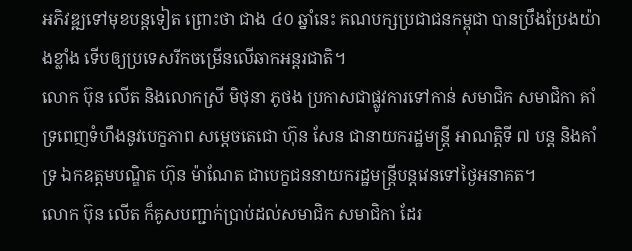អភិវឌ្ឍទៅមុខបន្តទៀត ព្រោះថា ជាង ៤០ ឆ្នាំនេះ គណបក្សប្រជាជនកម្ពុជា បានប្រឹងប្រែងយ៉ាងខ្លាំង ទើបឲ្យប្រទេសរីកចម្រើនលើឆាកអន្តរជាតិ។
លោក ប៊ុន លើត និងលោកស្រី មិថុនា ភូថង ប្រកាសជាផ្លូវការទៅកាន់ សមាជិក សមាជិកា គាំទ្រពេញទំហឹងនូវបេក្ខភាព សម្ដេចតេជោ ហ៊ុន សែន ជានាយករដ្ឋមន្ត្រី អាណត្តិទី ៧ បន្ត និងគាំទ្រ ឯកឧត្ដមបណ្ឌិត ហ៊ុន ម៉ាណែត ជាបេក្ខជននាយករដ្ឋមន្ត្រីបន្តវេនទៅថ្ងៃអនាគត។
លោក ប៊ុន លើត ក៏គូសបញ្ជាក់ប្រាប់ដល់សមាជិក សមាជិកា ដែរ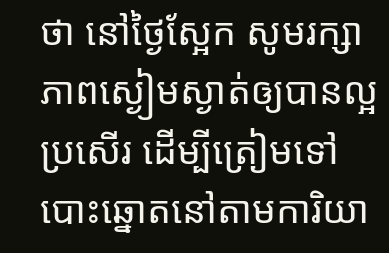ថា នៅថ្ងៃស្អែក សូមរក្សាភាពស្ងៀមស្ងាត់ឲ្យបានល្អប្រសើរ ដើម្បីត្រៀមទៅបោះឆ្នោតនៅតាមការិយា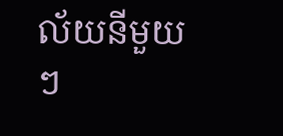ល័យនីមួយៗ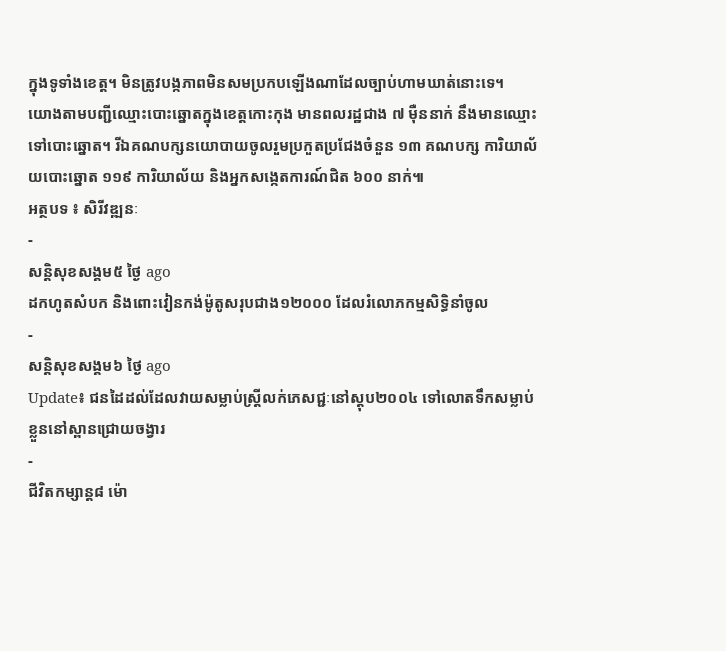ក្នុងទូទាំងខេត្ត។ មិនត្រូវបង្កភាពមិនសមប្រកបឡើងណាដែលច្បាប់ហាមឃាត់នោះទេ។
យោងតាមបញ្ជីឈ្មោះបោះឆ្នោតក្នុងខេត្តកោះកុង មានពលរដ្ឋជាង ៧ ម៉ឺននាក់ នឹងមានឈ្មោះទៅបោះឆ្នោត។ រីឯគណបក្សនយោបាយចូលរួមប្រកួតប្រជែងចំនួន ១៣ គណបក្ស ការិយាល័យបោះឆ្នោត ១១៩ ការិយាល័យ និងអ្នកសង្កេតការណ៍ជិត ៦០០ នាក់៕
អត្ថបទ ៖ សិរីវឌ្ឍនៈ
-
សន្តិសុខសង្គម៥ ថ្ងៃ ago
ដកហូតសំបក និងពោះវៀនកង់ម៉ូតូសរុបជាង១២០០០ ដែលរំលោភកម្មសិទ្ធិនាំចូល
-
សន្តិសុខសង្គម៦ ថ្ងៃ ago
Update៖ ជនដៃដល់ដែលវាយសម្លាប់ស្ត្រីលក់ភេសជ្ជៈនៅស្តុប២០០៤ ទៅលោតទឹកសម្លាប់ខ្លួននៅស្ពានជ្រោយចង្វារ
-
ជីវិតកម្សាន្ដ៨ ម៉ោ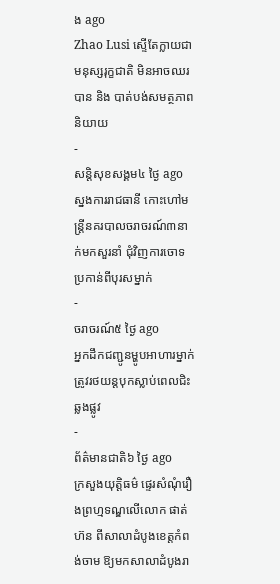ង ago
Zhao Lusi ស្ទើតែក្លាយជាមនុស្សរុក្ខជាតិ មិនអាចឈរបាន និង បាត់បង់សមត្ថភាពនិយាយ
-
សន្តិសុខសង្គម៤ ថ្ងៃ ago
ស្នងការរាជធានី កោះហៅមន្ត្រីនគរបាលចរាចរណ៍៣នាក់មកសួរនាំ ជុំវិញការចោទប្រកាន់ពីបុរសម្នាក់
-
ចរាចរណ៍៥ ថ្ងៃ ago
អ្នកដឹកជញ្ជូនម្ហូបអាហារម្នាក់ត្រូវរថយន្ដបុកស្លាប់ពេលជិះឆ្លងផ្លូវ
-
ព័ត៌មានជាតិ៦ ថ្ងៃ ago
ក្រសួងយុត្តិធម៌ ផ្ទេរសំណុំរឿងព្រហ្មទណ្ឌលើលោក ផាត់ ហ៊ន ពីសាលាដំបូងខេត្តកំពង់ចាម ឱ្យមកសាលាដំបូងរា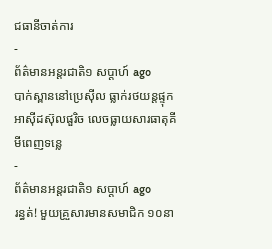ជធានីចាត់ការ
-
ព័ត៌មានអន្ដរជាតិ១ សប្តាហ៍ ago
បាក់ស្ពាននៅប្រេស៊ីល ធ្លាក់រថយន្តផ្ទុកអាស៊ីដស៊ុលផួរិច លេចធ្លាយសារធាតុគីមីពេញទន្លេ
-
ព័ត៌មានអន្ដរជាតិ១ សប្តាហ៍ ago
រន្ធត់! មួយគ្រួសារមានសមាជិក ១០នា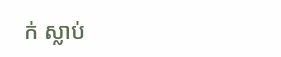ក់ ស្លាប់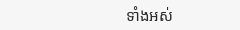ទាំងអស់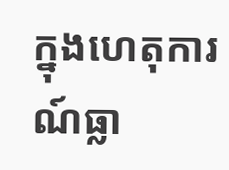ក្នុងហេតុការណ៍ធ្លា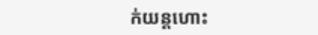ក់យន្តហោះ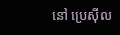នៅ ប្រេស៊ីល